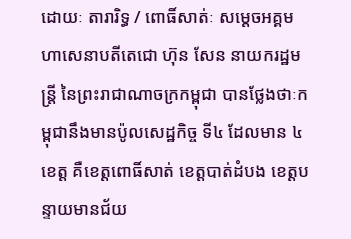ដោយៈ តារារិទ្ធ / ពោធិ៍សាត់ៈ សម្ដេចអគ្គមហាសេនាបតីតេជោ ហ៊ុន សែន នាយករដ្ឋមន្ត្រី នៃព្រះរាជាណាចក្រកម្ពុជា បានថ្លែងថាៈកម្ពុជានឹងមានប៉ូលសេដ្ឋកិច្ច ទី៤ ដែលមាន ៤ ខេត្ត គឺខេត្តពោធិ៍សាត់ ខេត្តបាត់ដំបង ខេត្តបន្ទាយមានជ័យ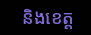និងខេត្ត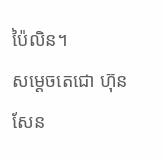ប៉ៃលិន។
សម្តេចតេជោ ហ៊ុន សែន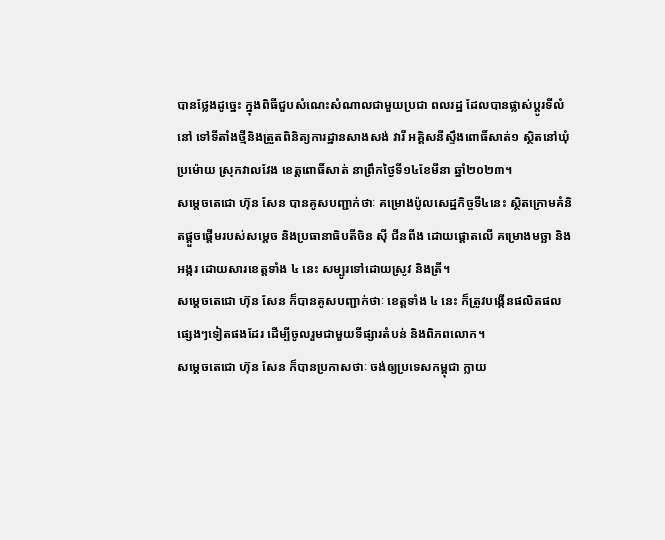បានថ្លែងដូច្នេះ ក្នុងពិធីជួបសំណេះសំណាលជាមួយប្រជា ពលរដ្ឋ ដែលបានផ្លាស់ប្តូរទីលំនៅ ទៅទីតាំងថ្មីនិងត្រួតពិនិត្យការដ្ឋានសាងសង់ វារី អគ្គិសនីស្ទឹងពោធិ៍សាត់១ ស្ថិតនៅឃុំប្រម៉ោយ ស្រុកវាលវែង ខេត្តពោធិ៍សាត់ នាព្រឹកថ្ងៃទី១៤ខែមីនា ឆ្នាំ២០២៣។
សម្តេចតេជោ ហ៊ុន សែន បានគូសបញ្ជាក់ថាៈ គម្រោងប៉ូលសេដ្ឋកិច្ចទី៤នេះ ស្ថិតក្រោមគំនិតផ្តួចផ្តើមរបស់សម្តេច និងប្រធានាធិបតីចិន ស៊ី ជីនពីង ដោយផ្តោតលើ គម្រោងមច្ឆា និងអង្ករ ដោយសារខេត្តទាំង ៤ នេះ សម្បូរទៅដោយស្រូវ និងត្រី។
សម្តេចតេជោ ហ៊ុន សែន ក៏បានគូសបញ្ជាក់ថាៈ ខេត្តទាំង ៤ នេះ ក៏ត្រូវបង្កើនផលិតផល ផ្សេងៗទៀតផងដែរ ដើម្បីចូលរួមជាមួយទីផ្សារតំបន់ និងពិភពលោក។
សម្តេចតេជោ ហ៊ុន សែន ក៏បានប្រកាសថាៈ ចង់ឲ្យប្រទេសកម្ពុជា ក្លាយ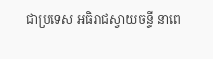ជាប្រទេស អធិរាជស្វាយចន្ទី នាពេ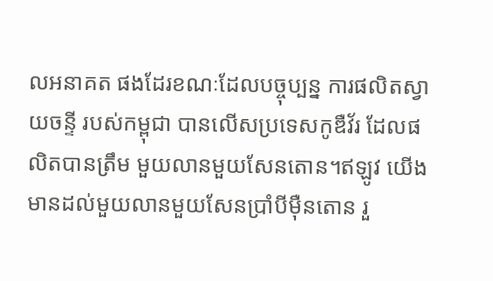លអនាគត ផងដែរខណៈដែលបច្ចុប្បន្ន ការផលិតស្វាយចន្ទី របស់កម្ពុជា បានលើសប្រទេសកូឌឺវ័រ ដែលផលិតបានត្រឹម មួយលានមួយសែនតោន។ឥឡូវ យើងមានដល់មួយលានមួយសែនប្រាំបីម៉ឺនតោន រួ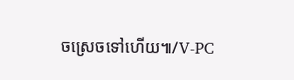ចស្រេចទៅហើយ៕/V-PC